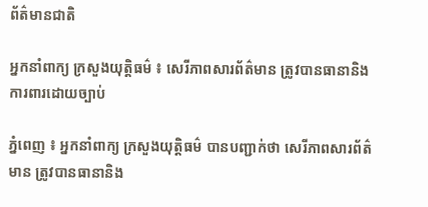ព័ត៌មានជាតិ

អ្នកនាំពាក្យ ក្រសួងយុត្តិធម៌ ៖ សេរីភាពសារព័ត៌មាន ត្រូវបានធានានិង ការពារដោយច្បាប់

ភ្នំពេញ ៖ អ្នកនាំពាក្យ ក្រសួងយុត្តិធម៌ បានបញ្ជាក់ថា សេរីភាពសារព័ត៌មាន ត្រូវបានធានានិង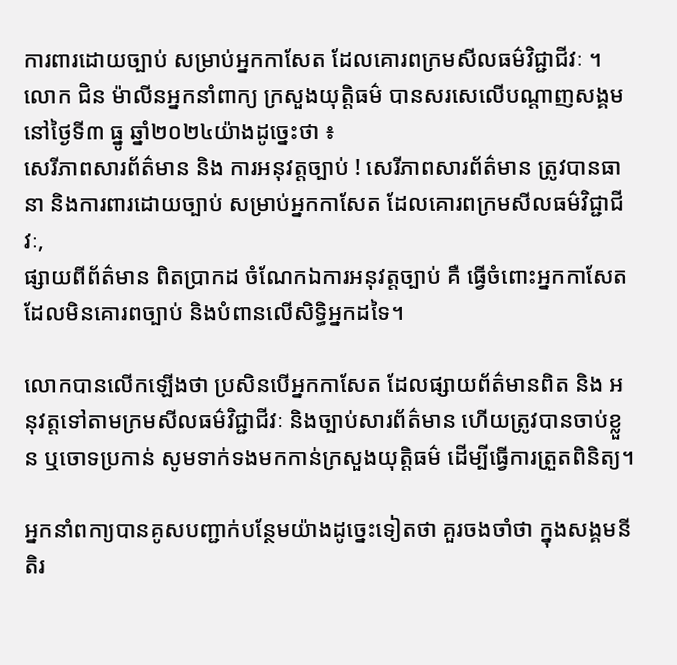ការពារដោយច្បាប់ សម្រាប់អ្នកកាសែត ដែលគោរពក្រមសីលធម៌វិជ្ជាជីវៈ ។
លោក ជិន ម៉ាលីនអ្នកនាំពាក្យ ក្រសួងយុត្តិធម៌ បានសរសេលើបណ្តាញសង្គម នៅថ្ងៃទី៣ ធ្នូ ឆ្នាំ២០២៤យ៉ាងដូច្នេះថា ៖
សេរីភាពសារព័ត៌មាន និង ការអនុវត្តច្បាប់ ! សេរីភាពសារព័ត៌មាន ត្រូវបានធានា និងការពារដោយច្បាប់ សម្រាប់អ្នកកាសែត ដែលគោរពក្រមសីលធម៌វិជ្ជាជីវៈ,
ផ្សាយពីព័ត៌មាន ពិតប្រាកដ ចំណែកឯការអនុវត្តច្បាប់ គឺ ធ្វើចំពោះអ្នកកាសែត ដែលមិនគោរពច្បាប់ និងបំពានលើសិទ្ធិអ្នកដទៃ។

លោកបានលើកឡើងថា ប្រសិនបើអ្នកកាសែត ដែលផ្សាយព័ត៌មានពិត និង អនុវត្តទៅតាមក្រមសីលធម៌វិជ្ជាជីវៈ និងច្បាប់សារព័ត៌មាន ហើយត្រូវបានចាប់ខ្លួន ឬចោទប្រកាន់ សូមទាក់ទងមកកាន់ក្រសួងយុត្តិធម៌ ដើម្បីធ្វើការត្រួតពិនិត្យ។

អ្នកនាំពកា្យបានគូសបញ្ជាក់បន្ថែមយ៉ាងដូច្នេះទៀតថា គួរចងចាំថា ក្នុងសង្គមនីតិរ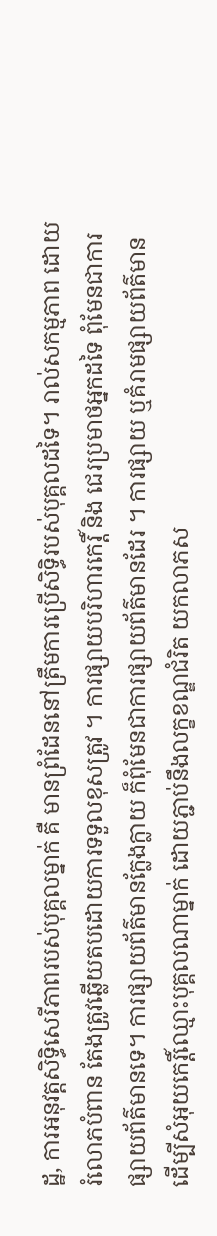ដ្ឋ, ការអនុវត្តសិទ្ធិសេរីភាពរបស់បុគ្គលម្នាក់ គឺ មានព្រំដែននៅត្រឹមការប្រើសិទ្ធិរបស់បុគ្គលដទៃ។ រាល់សកម្មភាព ដោយរំលោភបំពាន តែងត្រូវឆ្លើយតបដោយការទទួលខុសត្រូវ ។ ការផ្សាយបរិហារកេរ្តិ៍ និង ជេរប្រមាថអ្នកដទៃ ពុំមែនជាការផ្សាយព័ត៌មានទេ។ ការផ្សាយព័ត៌មានក្លែងក្លាយ ក៏ពុំមែនជាការផ្សាយព័ត៌មានដែរ ។ ការផ្សាយ ឬគំរាមផ្សាយព័ត៌មាន ដើម្បីសំអុយកេរ្តិ៍ឈ្មោះបុគ្គលណាម្នាក់ ដោយភ្ជាប់នឹងលក្ខខណ្ឌជំរិត យកលាភស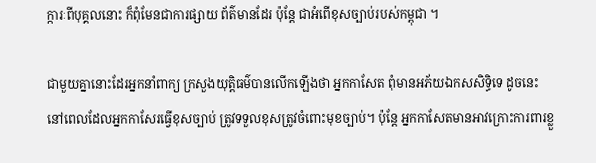ក្ការៈពីបុគ្គលនោះ ក៏ពុំមែនជាការផ្សាយ ព័ត៌មានដែរ ប៉ុន្តែ ជាអំពើខុសច្បាប់របស់កម្ពុជា ។

ជាមួយគ្នានោះដែរអ្នកនាំពាក្យ ក្រសួងយុត្តិធម៌បានលើកឡើងថា អ្នកកាសែត ពុំមានអភ័យឯកសសិទ្ធិទេ ដូចនេះ នៅពេលដែលអ្នកកាសែរធ្វើខុសច្បាប់ ត្រូវទទួលខុសត្រូវចំពោះមុខច្បាប់។ ប៉ុន្តែ អ្នកកាសែតមានអាវក្រោះការពារខ្លួ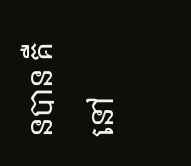នបាន គឺ នៅ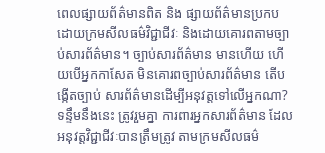ពេលផ្សាយព័ត៌មានពិត និង ផ្សាយព័ត៌មានប្រកបដោយក្រមសីលធម៌វិជ្ជាជីវៈ និងដោយគោរពតាមច្បាប់សារព័ត៌មាន។ ច្បាប់សារព័ត៌មាន មានហើយ ហើយបើអ្នកកាសែត មិនគោរពច្បាប់សារព័ត៌មាន តើបង្កើតច្បាប់ សារព័ត៌មានដើម្បីអនុវត្តទៅលើអ្នកណា? ទន្ទឹមនឹងនេះ ត្រូវរួមគ្នា ការពារអ្នកសារព័ត៌មាន ដែលអនុវត្តវិជ្ជាជីវៈបានត្រឹមត្រូវ តាមក្រមសីលធម៌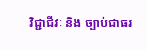វិជ្ជាជីវៈ និង ច្បាប់ជាធរ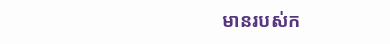មានរបស់ក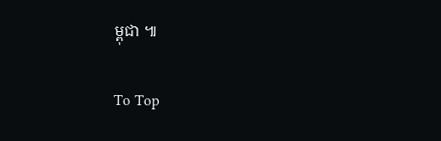ម្ពុជា ៕

To Top